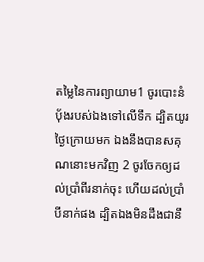តម្លៃនៃការព្យាយាម1 ចូរបោះនំបុ័ងរបស់ឯងទៅលើទឹក ដ្បិតយូរថ្ងៃក្រោយមក ឯងនឹងបានសគុណនោះមកវិញ 2 ចូរចែកឲ្យដល់ប្រាំពីរនាក់ចុះ ហើយដល់ប្រាំបីនាក់ផង ដ្បិតឯងមិនដឹងជានឹ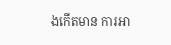ងកើតមាន ការអា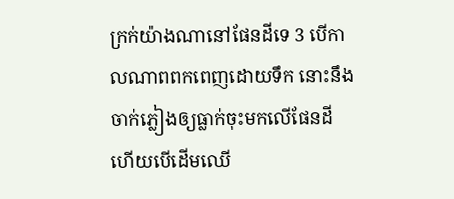ក្រក់យ៉ាងណានៅផែនដីទេ 3 បើកាលណាពពកពេញដោយទឹក នោះនឹងចាក់ភ្លៀងឲ្យធ្លាក់ចុះមកលើផែនដី ហើយបើដើមឈើ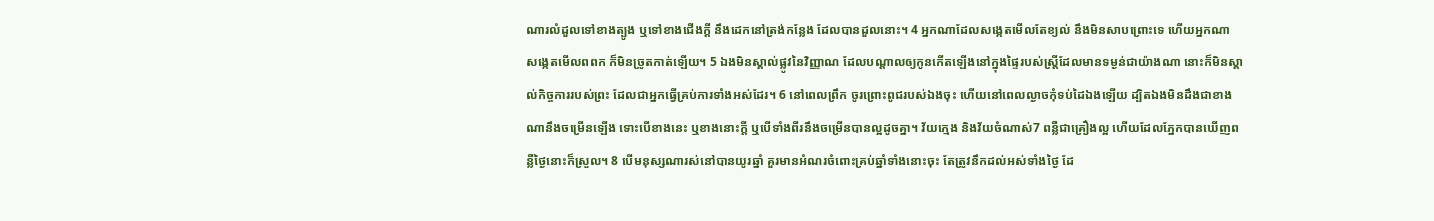ណារលំដួលទៅខាងត្បូង ឬទៅខាងជើងក្តី នឹងដេកនៅត្រង់កន្លែង ដែលបានដួលនោះ។ 4 អ្នកណាដែលសង្កេតមើលតែខ្យល់ នឹងមិនសាបព្រោះទេ ហើយអ្នកណា សង្កេតមើលពពក ក៏មិនច្រូតកាត់ឡើយ។ 5 ឯងមិនស្គាល់ផ្លូវនៃវិញ្ញាណ ដែលបណ្ដាលឲ្យកូនកើតឡើងនៅក្នុងផ្ទៃរបស់ស្ត្រីដែលមានទម្ងន់ជាយ៉ាងណា នោះក៏មិនស្គាល់កិច្ចការរបស់ព្រះ ដែលជាអ្នកធ្វើគ្រប់ការទាំងអស់ដែរ។ 6 នៅពេលព្រឹក ចូរព្រោះពូជរបស់ឯងចុះ ហើយនៅពេលល្ងាចកុំទប់ដៃឯងឡើយ ដ្បិតឯងមិនដឹងជាខាងណានឹងចម្រើនឡើង ទោះបើខាងនេះ ឬខាងនោះក្តី ឬបើទាំងពីរនឹងចម្រើនបានល្អដូចគ្នា។ វ័យក្មេង និងវ័យចំណាស់7 ពន្លឺជាគ្រឿងល្អ ហើយដែលភ្នែកបានឃើញពន្លឺថ្ងៃនោះក៏ស្រួល។ 8 បើមនុស្សណារស់នៅបានយូរឆ្នាំ គួរមានអំណរចំពោះគ្រប់ឆ្នាំទាំងនោះចុះ តែត្រូវនឹកដល់អស់ទាំងថ្ងៃ ដែ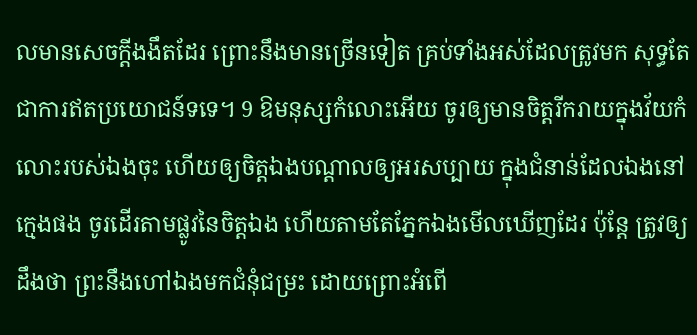លមានសេចក្ដីងងឹតដែរ ព្រោះនឹងមានច្រើនទៀត គ្រប់ទាំងអស់ដែលត្រូវមក សុទ្ធតែជាការឥតប្រយោជន៍ទទេ។ 9 ឱមនុស្សកំលោះអើយ ចូរឲ្យមានចិត្តរីករាយក្នុងវ័យកំលោះរបស់ឯងចុះ ហើយឲ្យចិត្តឯងបណ្ដាលឲ្យអរសប្បាយ ក្នុងជំនាន់ដែលឯងនៅក្មេងផង ចូរដើរតាមផ្លូវនៃចិត្តឯង ហើយតាមតែភ្នែកឯងមើលឃើញដែរ ប៉ុន្តែ ត្រូវឲ្យដឹងថា ព្រះនឹងហៅឯងមកជំនុំជម្រះ ដោយព្រោះអំពើ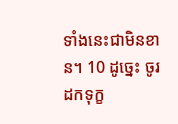ទាំងនេះជាមិនខាន។ 10 ដូច្នេះ ចូរដកទុក្ខ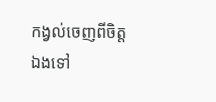កង្វល់ចេញពីចិត្តឯងទៅ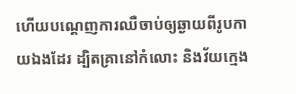ហើយបណ្តេញការឈឺចាប់ឲ្យឆ្ងាយពីរូបកាយឯងដែរ ដ្បិតគ្រានៅកំលោះ និងវ័យក្មេង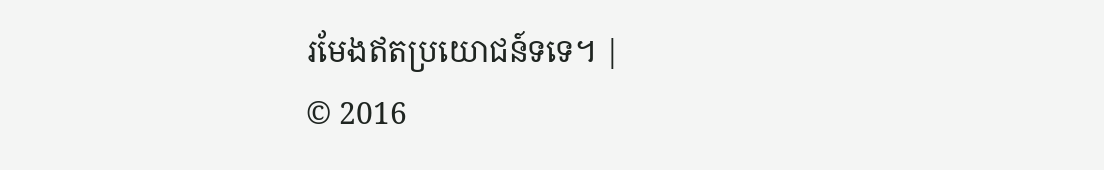រមែងឥតប្រយោជន៍ទទេ។ |
© 2016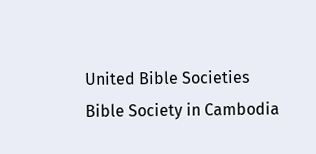United Bible Societies
Bible Society in Cambodia